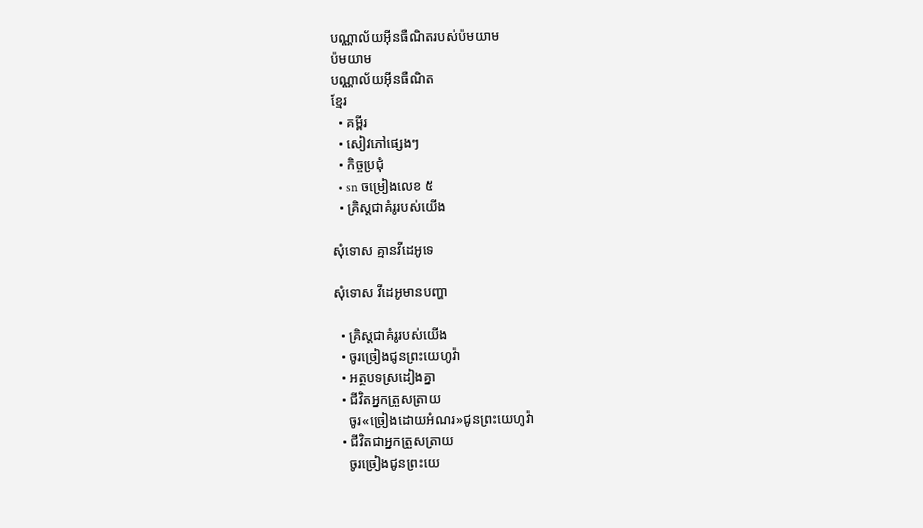បណ្ណាល័យអ៊ីនធឺណិតរបស់ប៉មយាម
ប៉មយាម
បណ្ណាល័យអ៊ីនធឺណិត
ខ្មែរ
  • គម្ពីរ
  • សៀវភៅផ្សេងៗ
  • កិច្ចប្រជុំ
  • sn ចម្រៀងលេខ ៥
  • គ្រិស្តជាគំរូរបស់យើង

សុំទោស គ្មានវីដេអូទេ

សុំទោស វីដេអូមានបញ្ហា

  • គ្រិស្តជាគំរូរបស់យើង
  • ចូរច្រៀងជូនព្រះយេហូវ៉ា
  • អត្ថបទស្រដៀងគ្នា
  • ជីវិតអ្នកត្រួសត្រាយ
    ចូរ«ច្រៀងដោយអំណរ»ជូនព្រះយេហូវ៉ា
  • ជីវិតជាអ្នកត្រួសត្រាយ
    ចូរច្រៀងជូនព្រះយេ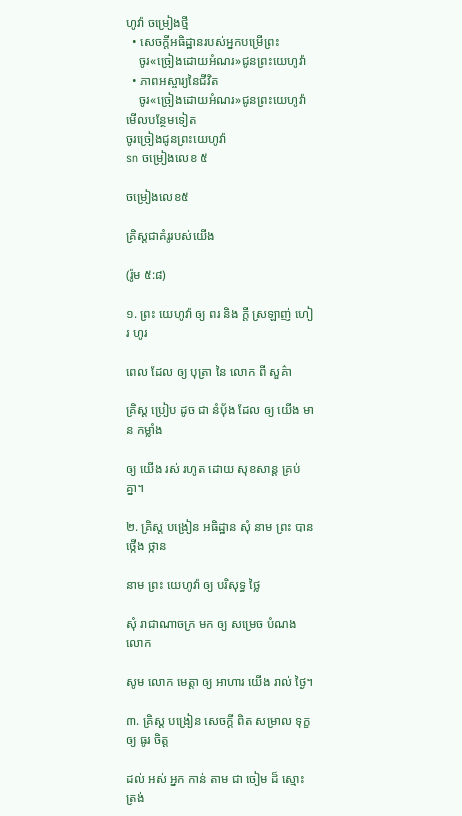ហូវ៉ា ចម្រៀងថ្មី
  • សេចក្ដីអធិដ្ឋានរបស់អ្នកបម្រើព្រះ
    ចូរ«ច្រៀងដោយអំណរ»ជូនព្រះយេហូវ៉ា
  • ភាពអស្ចារ្យនៃជីវិត
    ចូរ«ច្រៀងដោយអំណរ»ជូនព្រះយេហូវ៉ា
មើលបន្ថែមទៀត
ចូរច្រៀងជូនព្រះយេហូវ៉ា
sn ចម្រៀងលេខ ៥

ចម្រៀងលេខ៥

គ្រិស្តជាគំរូរបស់យើង

(រ៉ូម ៥:៨)

១. ព្រះ យេហូវ៉ា ឲ្យ ពរ និង ក្ដី ស្រឡាញ់ ហៀរ ហូរ

ពេល ដែល ឲ្យ បុត្រា នៃ លោក ពី សួគ៌ា

គ្រិស្ត ប្រៀប ដូច ជា នំប៉័ង ដែល ឲ្យ យើង មាន កម្លាំង

ឲ្យ យើង រស់ រហូត ដោយ សុខសាន្ត គ្រប់ គ្នា។

២. គ្រិស្ត បង្រៀន អធិដ្ឋាន សុំ នាម ព្រះ បាន ថ្កើង ថ្កាន

នាម ព្រះ យេហូវ៉ា ឲ្យ បរិសុទ្ធ ថ្លៃ

សុំ រាជាណាចក្រ មក ឲ្យ សម្រេច បំណង លោក

សូម លោក មេត្ដា ឲ្យ អាហារ យើង រាល់ ថ្ងៃ។

៣. គ្រិស្ត បង្រៀន សេចក្ដី ពិត សម្រាល ទុក្ខ ឲ្យ ធូរ ចិត្ត

ដល់ អស់ អ្នក កាន់ តាម ជា ចៀម ដ៏ ស្មោះ ត្រង់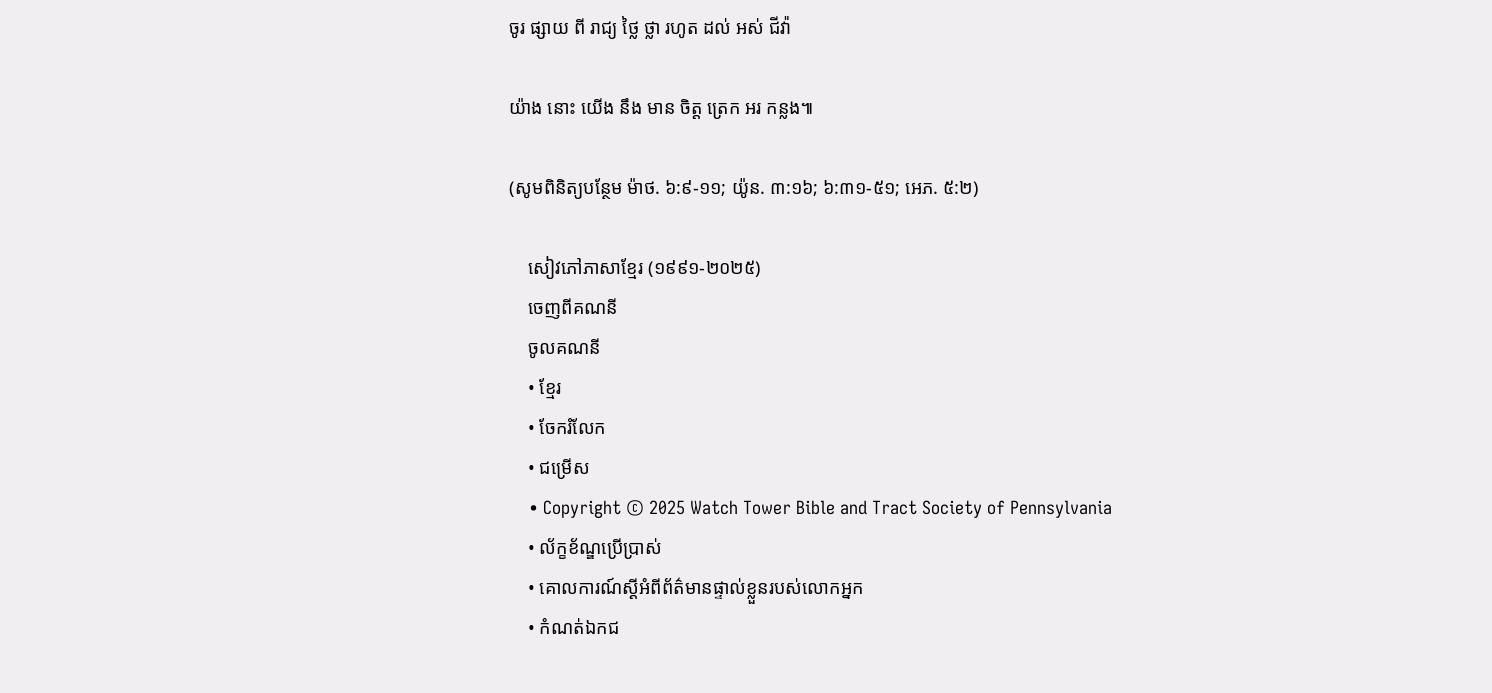ចូរ ផ្សាយ ពី រាជ្យ ថ្លៃ ថ្លា រហូត ដល់ អស់ ជីវ៉ា

យ៉ាង នោះ យើង នឹង មាន ចិត្ត ត្រេក អរ កន្លង៕

(សូមពិនិត្យបន្ថែម ម៉ាថ. ៦:៩-១១; យ៉ូន. ៣:១៦; ៦:៣១-៥១; អេភ. ៥:២)

    សៀវភៅភាសាខ្មែរ (១៩៩១-២០២៥)
    ចេញពីគណនី
    ចូលគណនី
    • ខ្មែរ
    • ចែករំលែក
    • ជម្រើស
    • Copyright © 2025 Watch Tower Bible and Tract Society of Pennsylvania
    • ល័ក្ខខ័ណ្ឌប្រើប្រាស់
    • គោលការណ៍ស្ដីអំពីព័ត៌មានផ្ទាល់ខ្លួនរបស់លោកអ្នក
    • កំណត់ឯកជ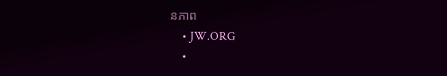នភាព
    • JW.ORG
    •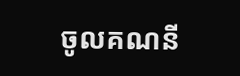ចូលគណនី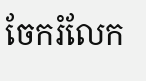ចែករំលែក